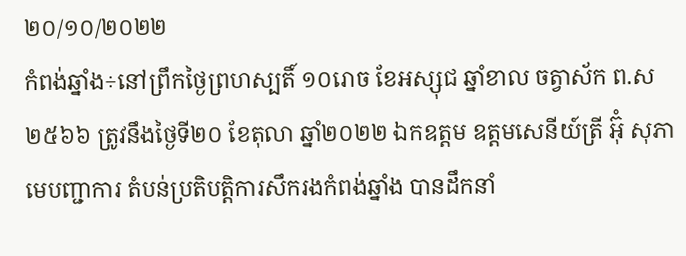២០/១០/២០២២
កំពង់ឆ្នាំង÷នៅព្រឹកថ្ងៃព្រហស្បតិ៍ ១០រោច ខែអស្សុជ ឆ្នាំខាល ចត្វាស័ក ព.ស២៥៦៦ ត្រូវនឹងថ្ងៃទី២០ ខែតុលា ឆ្នាំ២០២២ ឯកឧត្តម ឧត្តមសេនីយ៍ត្រី អ៊ុំ សុភា មេបញ្ជាការ តំបន់ប្រតិបត្តិការសឹករងកំពង់ឆ្នាំង បានដឹកនាំ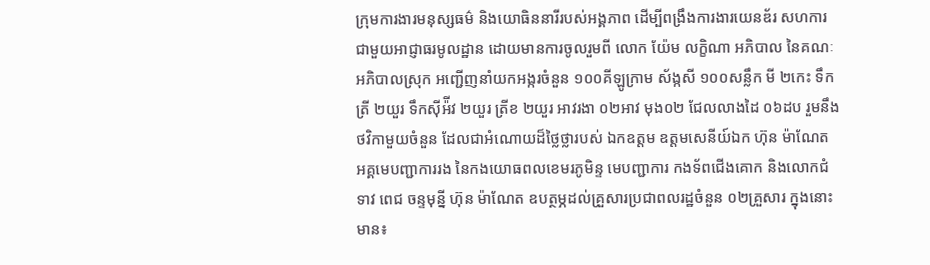ក្រុមការងារមនុស្សធម៌ និងយោធិននារីរបស់អង្គភាព ដើម្បីពង្រឹងការងារយេនឌ័រ សហការជាមួយអាជ្ញាធរមូលដ្ឋាន ដោយមានការចូលរួមពី លោក យ៉ែម លក្ខិណា អភិបាល នៃគណៈអភិបាលស្រុក អញ្ជើញនាំយកអង្ករចំនួន ១០០គីឡូក្រាម ស័ង្កសី ១០០សន្លឹក មី ២កេះ ទឹកត្រី ២យួរ ទឹកស៊ីអ៉ីវ ២យួរ ត្រីខ ២យួរ អាវរងា ០២អាវ មុង០២ ជែលលាងដៃ ០៦ដប រួមនឹងថវិកាមួយចំនួន ដែលជាអំណោយដ៏ថ្លៃថ្លារបស់ ឯកឧត្ដម ឧត្តមសេនីយ៍ឯក ហ៊ុន ម៉ាណែត អគ្គមេបញ្ជាការរង នៃកងយោធពលខេមរភូមិន្ទ មេបញ្ជាការ កងទ័ពជើងគោក និងលោកជំទាវ ពេជ ចន្ទមុន្នី ហ៊ុន ម៉ាណែត ឧបត្ថម្ភដល់គ្រួសារប្រជាពលរដ្ឋចំនួន ០២គ្រួសារ ក្នុងនោះមាន៖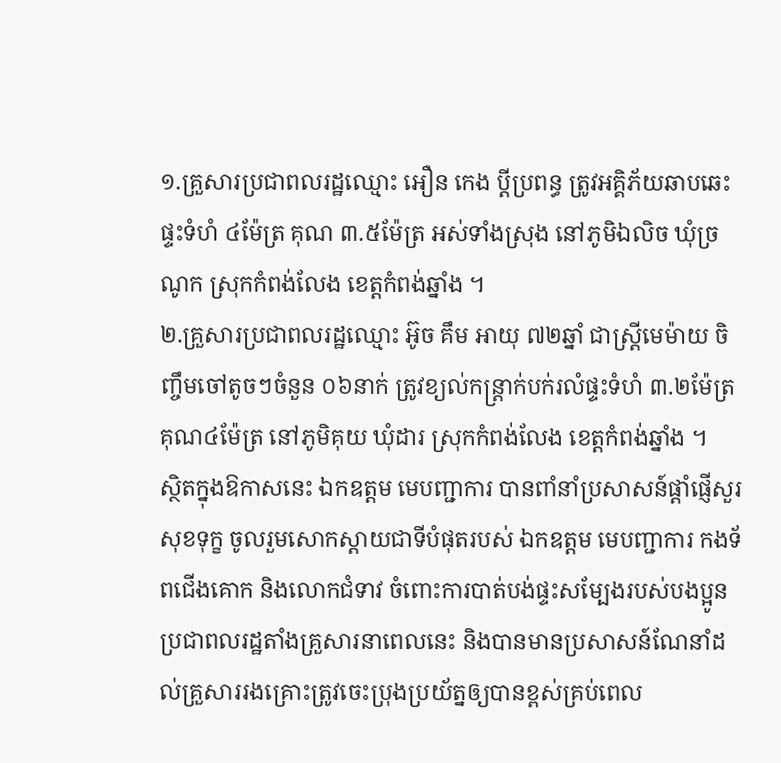១.គ្រួសារប្រជាពលរដ្ឋឈ្មោះ អឿន កេង ប្តីប្រពន្ធ ត្រូវអគ្គិភ័យឆាបឆេះផ្ទះទំហំ ៤ម៉ែត្រ គុណ ៣.៥ម៉ែត្រ អស់ទាំងស្រុង នៅភូមិឯលិច ឃុំច្រណូក ស្រុកកំពង់លែង ខេត្តកំពង់ឆ្នាំង ។
២.គ្រួសារប្រជាពលរដ្ឋឈ្មោះ អ៊ូច គឹម អាយុ ៧២ឆ្នាំ ជាស្រ្តីមេម៉ាយ ចិញ្ចឹមចៅតូចៗចំនួន ០៦នាក់ ត្រូវខ្យល់កន្ត្រាក់បក់រលំផ្ទះទំហំ ៣.២ម៉ែត្រគុណ៤ម៉ែត្រ នៅភូមិគុយ ឃុំដារ ស្រុកកំពង់លែង ខេត្តកំពង់ឆ្នាំង ។
ស្ថិតក្នុងឱកាសនេះ ឯកឧត្តម មេបញ្ជាការ បានពាំនាំប្រសាសន៍ផ្តាំផ្ញើសួរសុខទុក្ខ ចូលរួមសោកស្តាយជាទីបំផុតរបស់ ឯកឧត្តម មេបញ្ជាការ កងទ័ពជើងគោក និងលោកជំទាវ ចំពោះការបាត់បង់ផ្ទះសម្បែងរបស់បងប្អូនប្រជាពលរដ្ឋតាំងគ្រួសារនាពេលនេះ និងបានមានប្រសាសន៍ណែនាំដល់គ្រួសាររងគ្រោះត្រូវចេះប្រុងប្រយ័ត្នឲ្យបានខ្ពស់គ្រប់ពេល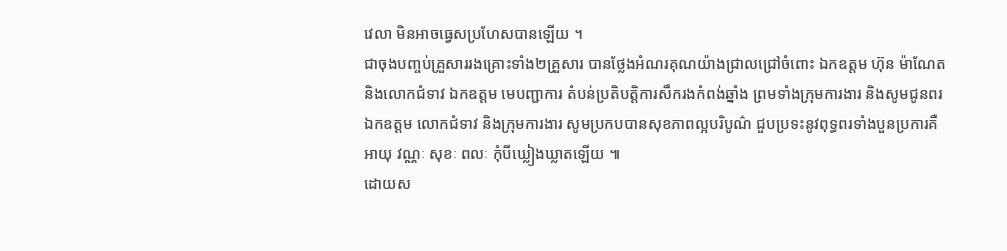វេលា មិនអាចធ្វេសប្រហែសបានឡើយ ។
ជាចុងបញ្ចប់គ្រួសាររងគ្រោះទាំង២គ្រួសារ បានថ្លែងអំណរគុណយ៉ាងជ្រាលជ្រៅចំពោះ ឯកឧត្ដម ហ៊ុន ម៉ាណែត និងលោកជំទាវ ឯកឧត្តម មេបញ្ជាការ តំបន់ប្រតិបត្តិការសឹករងកំពង់ឆ្នាំង ព្រមទាំងក្រុមការងារ និងសូមជូនពរ ឯកឧត្ដម លោកជំទាវ និងក្រុមការងារ សូមប្រកបបានសុខភាពល្អបរិបូណ៌ ជួបប្រទះនូវពុទ្ធពរទាំងបួនប្រការគឺអាយុ វណ្ណៈ សុខៈ ពលៈ កុំបីឃ្លៀងឃ្លាតឡើយ ៕
ដោយស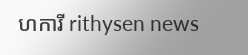ហការី rithysen news